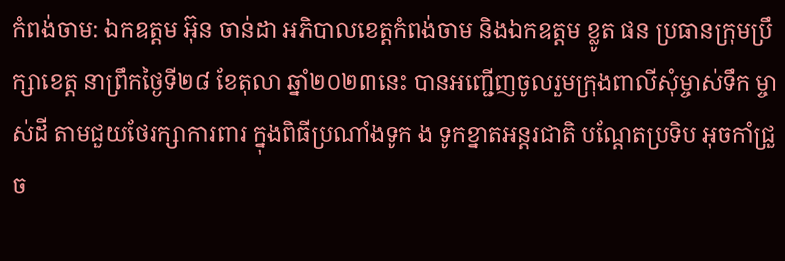កំពង់ចាម: ឯកឧត្តម អ៊ុន ចាន់ដា អភិបាលខេត្តកំពង់ចាម និងឯកឧត្តម ខ្លូត ផន ប្រធានក្រុមប្រឹក្សាខេត្ត នាព្រឹកថ្ងៃទី២៨ ខែតុលា ឆ្នាំ២០២៣នេះ បានអញ្ជើញចូលរួមក្រុងពាលីសុំម្ចាស់ទឹក ម្ចាស់ដី តាមជួយថែរក្សាការពារ ក្នុងពិធីប្រណាំងទូក ង ទូកខ្នាតអន្តរជាតិ បណ្តែតប្រទិប អុចកាំជ្រួច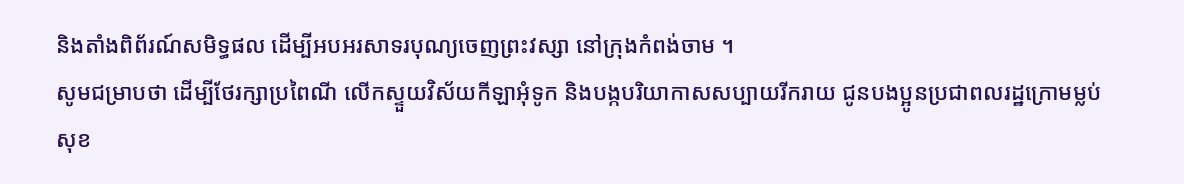និងតាំងពិព័រណ៍សមិទ្ធផល ដេីម្បីអបអរសាទរបុណ្យចេញព្រះវស្សា នៅក្រុងកំពង់ចាម ។
សូមជម្រាបថា ដើម្បីថែរក្សាប្រពៃណី លើកស្ទួយវិស័យកីឡាអុំទូក និងបង្កបរិយាកាសសប្បាយរីករាយ ជូនបងប្អូនប្រជាពលរដ្ឋក្រោមម្លប់សុខ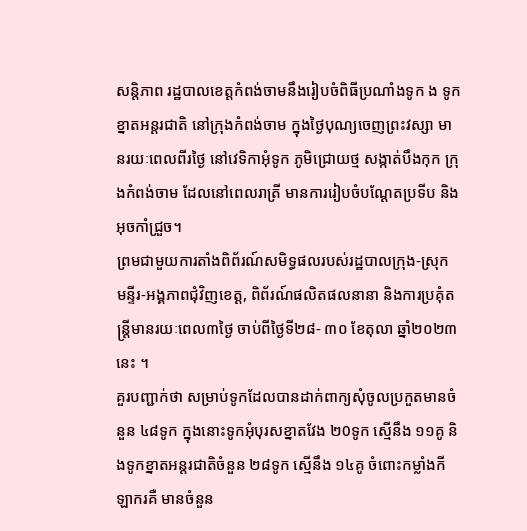សន្តិភាព រដ្ឋបាលខេត្តកំពង់ចាមនឹងរៀបចំពិធីប្រណាំងទូក ង ទូកខ្នាតអន្តរជាតិ នៅក្រុងកំពង់ចាម ក្នុងថ្ងៃបុណ្យចេញព្រះវស្សា មានរយៈពេលពីរថ្ងៃ នៅវេទិកាអុំទូក ភូមិជ្រោយថ្ម សង្កាត់បឹងកុក ក្រុងកំពង់ចាម ដែលនៅពេលរាត្រី មានការរៀបចំបណ្ដែតប្រទីប និងអុចកាំជ្រួច។
ព្រមជាមួយការតាំងពិព័រណ៍សមិទ្ធផលរបស់រដ្ឋបាលក្រុង-ស្រុក មន្ទីរ-អង្គភាពជុំវិញខេត្ត, ពិព័រណ៍ផលិតផលនានា និងការប្រគុំតន្ត្រីមានរយៈពេល៣ថ្ងៃ ចាប់ពីថ្ងៃទី២៨- ៣០ ខែតុលា ឆ្នាំ២០២៣ នេះ ។
គួរបញ្ជាក់ថា សម្រាប់ទូកដែលបានដាក់ពាក្យសុំចូលប្រកួតមានចំនួន ៤៨ទូក ក្នុងនោះទូកអុំបុរសខ្នាតវែង ២0ទូក ស្មេីនឹង ១១គូ និងទូកខ្នាតអន្តរជាតិចំនួន ២៨ទូក ស្មើនឹង ១៤គូ ចំពោះកម្លាំងកីឡាករគឺ មានចំនួន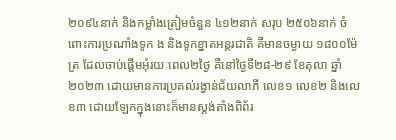២០៩៤នាក់ និងកម្លាំងត្រៀមចំនួន ៤១២នាក់ សរុប ២៥០៦នាក់ ចំពោះការប្រណាំងទូក ង និងទូកខ្នាតអន្តរជាតិ គឺមានចម្ងាយ ១៨០០ម៉ែត្រ ដែលចាប់ផ្តើមអុំរយៈពេល២ថ្ងៃ គឺនៅថ្ងៃទី២៨-២៩ ខែតុលា ឆ្នាំ២០២៣ ដោយមានការប្រគល់រង្វាន់ជ័យលាភី លេខ១ លេខ២ និងលេខ៣ ដោយឡែកក្នុងនោះក៏មានស្តង់តាំងពិព័រ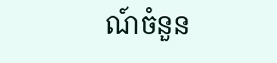ណ៍ចំនួន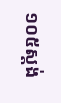១០៥ស្តង់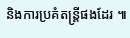និងការប្រគំតន្ត្រីផងដែរ ៕